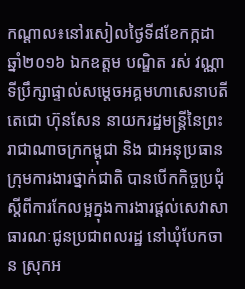កណ្ដាល៖នៅរសៀលថ្ងៃទី៨ខែកក្កដាឆ្នាំ២០១៦ ឯកឧត្តម បណ្ឌិត រស់ វណ្ណា ទីប្រឹក្សាផ្ទាល់សម្តេចអគ្គមហាសេនាបតី តេជោ ហ៊ុនសែន នាយករដ្ឋមន្ត្រីនៃព្រះរាជាណាចក្រកម្ពុជា និង ជាអនុប្រធានក្រុមការងារថ្នាក់ជាតិ បានបើកកិច្ចប្រជុំស្តីពីការកែលម្អក្នុងការងារផ្តល់សេវាសាធារណៈជូនប្រជាពលរដ្ឋ នៅឃុំបែកចាន ស្រុកអ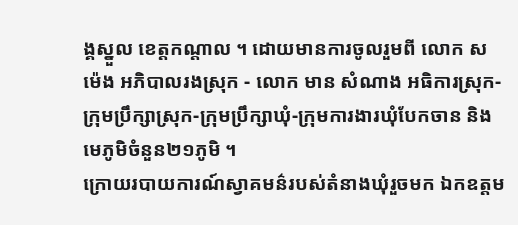ង្គស្នួល ខេត្តកណ្តាល ។ ដោយមានការចូលរួមពី លោក ស ម៉េង អភិបាលរងស្រុក - លោក មាន សំណាង អធិការស្រុក-ក្រុមប្រឹក្សាស្រុក-ក្រុមប្រឹក្សាឃុំ-ក្រុមការងារឃុំបែកចាន និង មេភូមិចំនួន២១ភូមិ ។
ក្រោយរបាយការណ៍ស្វាគមន៌របស់តំនាងឃុំរួចមក ឯកឧត្តម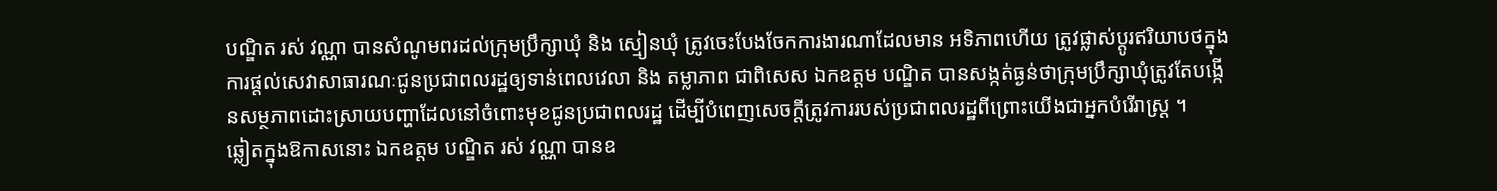បណ្ឌិត រស់ វណ្ណា បានសំណូមពរដល់ក្រុមប្រឹក្សាឃុំ និង ស្មៀនឃុំ ត្រូវចេះបែងចែកការងារណាដែលមាន អទិភាពហើយ ត្រូវផ្លាស់ប្តូរឥរិយាបថក្នុងការផ្តល់សេវាសាធារណៈជូនប្រជាពលរដ្ឋឲ្យទាន់ពេលវេលា និង តម្លាភាព ជាពិសេស ឯកឧត្តម បណ្ឌិត បានសង្កត់ធ្ងន់ថាក្រុមប្រឹក្សាឃុំត្រូវតែបង្កើនសម្ថភាពដោះស្រាយបញ្ហាដែលនៅចំពោះមុខជូនប្រជាពលរដ្ឋ ដើម្បីបំពេញសេចក្តីត្រូវការរបស់ប្រជាពលរដ្ឋពីព្រោះយើងជាអ្នកបំរើរាស្ត្រ ។
ឆ្លៀតក្នុងឱកាសនោះ ឯកឧត្តម បណ្ឌិត រស់ វណ្ណា បានឧ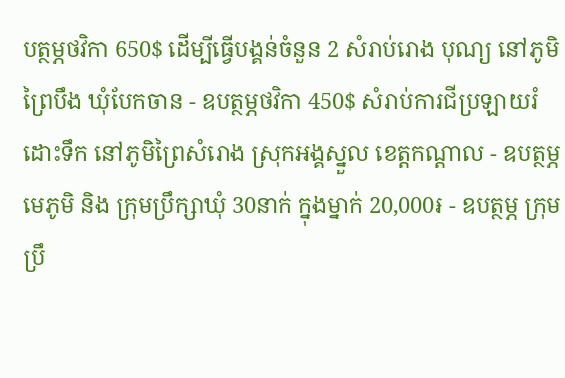បត្ថម្ភថវិកា 650$ ដើម្បីធ្វើបង្គន់ចំនួន 2 សំរាប់រោង បុណ្យ នៅភូមិព្រៃបឹង ឃុំបែកចាន - ឧបត្ថម្ភថវិកា 450$ សំរាប់ការជីប្រឡាយរំដោះទឹក នៅភូមិព្រៃសំរោង ស្រុកអង្គស្នួល ខេត្តកណ្តាល - ឧបត្ថម្ភមេភូមិ និង ក្រុមប្រឹក្សាឃុំ 30នាក់ ក្នុងម្នាក់ 20,000៛ - ឧបត្ថម្ភ ក្រុមប្រឹ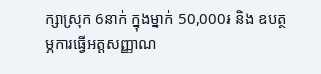ក្សាស្រុក 6នាក់ ក្នុងម្នាក់ 50,000៛ និង ឧបត្ថម្ភការធ្វើអត្តសញ្ញាណ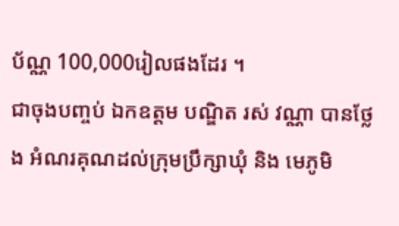ប័ណ្ណ 100,000រៀលផងដែរ ។
ជាចុងបញ្ចប់ ឯកឧត្តម បណ្ឌិត រស់ វណ្ណា បានថ្លែង អំណរគុណដល់ក្រុមប្រឹក្សាឃុំ និង មេភូមិ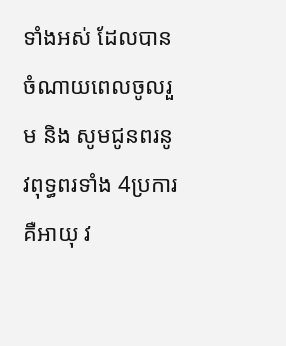ទាំងអស់ ដែលបានចំណាយពេលចូលរួម និង សូមជូនពរនូវពុទ្ធពរទាំង 4ប្រការ គឺអាយុ វ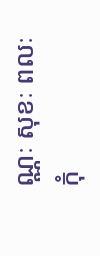ណ្ណៈ សុខៈ ពលៈ កុំ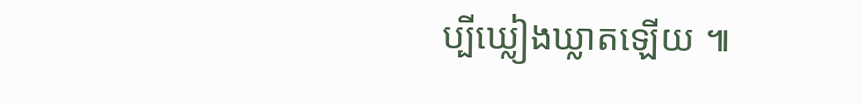ប្បីឃ្លៀងឃ្លាតឡើយ ៕